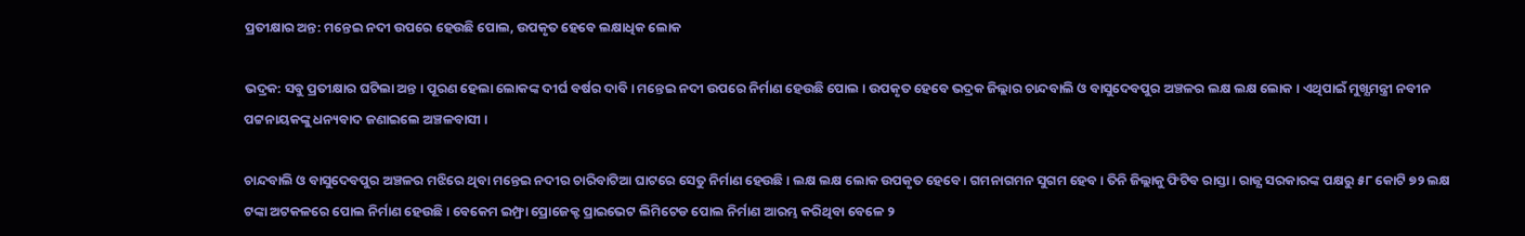ପ୍ରତୀକ୍ଷାର ଅନ୍ତ: ମନ୍ତେଇ ନଦୀ ଉପରେ ହେଉଛି ପୋଲ, ଉପକୃତ ହେବେ ଲକ୍ଷାଧିକ ଲୋକ

ଭଦ୍ରକ: ସବୁ ପ୍ରତୀକ୍ଷାର ଘଟିଲା ଅନ୍ତ । ପୂରଣ ହେଲା ଲୋକଙ୍କ ଦୀର୍ଘ ବର୍ଷର ଦାବି । ମନ୍ତେଇ ନଦୀ ଉପରେ ନିର୍ମାଣ ହେଉଛି ପୋଲ । ଉପକୃତ ହେବେ ଭଦ୍ରକ ଜିଲ୍ଲାର ଚାନ୍ଦବାଲି ଓ ବାସୁଦେବପୁର ଅଞ୍ଚଳର ଲକ୍ଷ ଲକ୍ଷ ଲୋକ । ଏଥିପାଇଁ ମୁଖ୍ଯମନ୍ତ୍ରୀ ନବୀନ ପଟ୍ଟନାୟକଙ୍କୁ ଧନ୍ୟବାଦ ଜଣାଇଲେ ଅଞ୍ଚଳବାସୀ ।

ଚାନ୍ଦବାଲି ଓ ବାସୁଦେବପୁର ଅଞ୍ଚଳର ମଝିରେ ଥିବା ମନ୍ତେଇ ନଦୀର ଚାରିବାଟିଆ ଘାଟରେ ସେତୁ ନିର୍ମାଣ ହେଉଛି । ଲକ୍ଷ ଲକ୍ଷ ଲୋକ ଉପକୃତ ହେବେ । ଗମନାଗମନ ସୁଗମ ହେବ । ତିନି ଜିଲ୍ଲାକୁ ଫିଟିବ ରାସ୍ତା । ରାଜ୍ଯ ସରକାରଙ୍କ ପକ୍ଷରୁ ୫୮ କୋଟି ୭୨ ଲକ୍ଷ ଟଙ୍କା ଅଟକଳରେ ପୋଲ ନିର୍ମାଣ ହେଉଛି । ବେକେମ ଇମ୍ଫ୍ରା ପ୍ରୋଜେକ୍ଟ ପ୍ରାଇଭେଟ ଲିମିଟେଡ ପୋଲ ନିର୍ମାଣ ଆରମ୍ଭ କରିଥିବା ବେଳେ ୨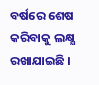ବର୍ଷରେ ଶେଷ କରିବାକୁ ଲକ୍ଷ୍ଯ ରଖାଯାଇଛି ।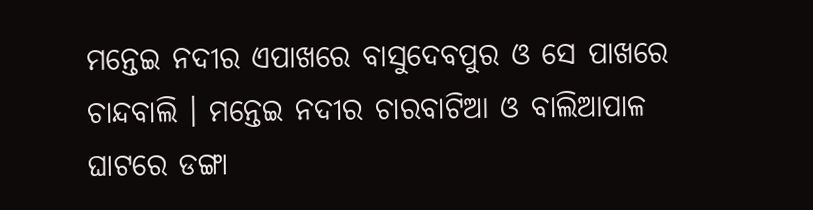ମନ୍ତେଇ ନଦୀର ଏପାଖରେ ବାସୁଦେବପୁର ଓ ସେ ପାଖରେ ଚାନ୍ଦବାଲି । ମନ୍ତେଇ ନଦୀର ଚାରବାଟିଆ ଓ ବାଲିଆପାଳ ଘାଟରେ ଡଙ୍ଗା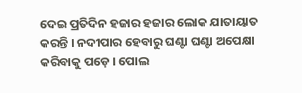ଦେଇ ପ୍ରତିଦିନ ହଜାର ହଜାର ଲୋକ ଯାତାୟାତ କରନ୍ତି । ନଦୀପାର ହେବାରୁ ଘଣ୍ଟା ଘଣ୍ଟା ଅପେକ୍ଷା କରିବାକୁ ପଡ଼େ । ପୋଲ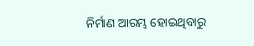ନିର୍ମାଣ ଆରମ୍ଭ ହୋଇଥିବାରୁ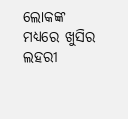ଲୋକଙ୍କ ମଧ୍ଯରେ ଖୁସିର ଲହରୀ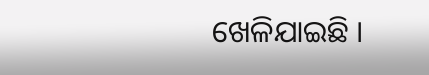ଖେଳିଯାଇଛି ।